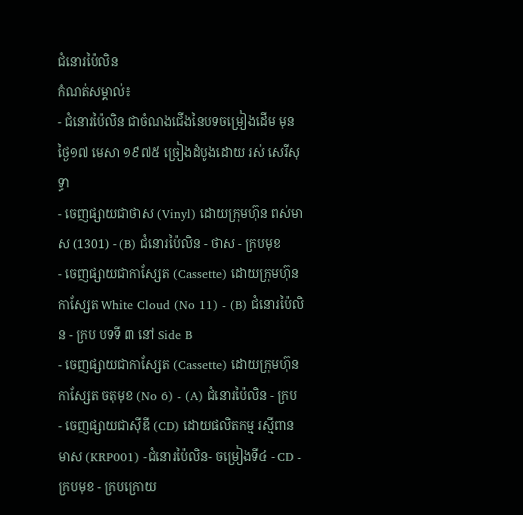ជំនោរប៉ៃលិន
កំណត់សម្គាល់៖
- ជំនោរប៉ៃលិន ជាចំណងជើងនៃបទចម្រៀងដើម មុនថ្ងៃ១៧ មេសា ១៩៧៥ ច្រៀងដំបូងដោយ រស់ សេរីសុទ្ធា
- ចេញផ្សាយជាថាស (Vinyl) ដោយក្រុមហ៊ុន ពស់មាស (1301) - (B) ជំនោរប៉ៃលិន - ថាស - ក្របមុខ
- ចេញផ្សាយជាកាស្សែត (Cassette) ដោយក្រុមហ៊ុន កាស្សែត White Cloud (No 11) - (B) ជំនោរប៉ៃលិន - ក្រប បទទី ៣ នៅ Side B
- ចេញផ្សាយជាកាស្សែត (Cassette) ដោយក្រុមហ៊ុន កាស្សែត ចតុមុខ (No 6) - (A) ជំនោរប៉ៃលិន - ក្រប
- ចេញផ្សាយជាស៊ីឌី (CD) ដោយផលិតកម្ម រស្មីពានមាស (KRP001) -ជំនោរប៉ៃលិន- ចម្រៀងទី៤ - CD - ក្របមុខ - ក្របក្រោយ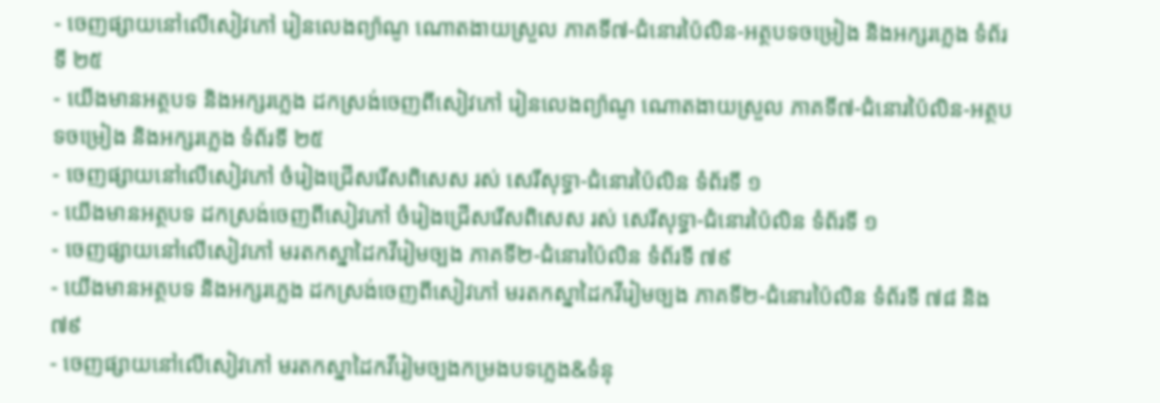- ចេញផ្សាយនៅលើសៀវភៅ រៀនលេងព្យ៉ាណូ ណោតងាយស្រួល ភាគទី៧-ជំនោរប៉ៃលិន-អត្ថបទចម្រៀង និងអក្សរភ្លេង ទំព័រទី ២៥
- យើងមានអត្ថបទ និងអក្សរភ្លេង ដកស្រង់ចេញពីសៀវភៅ រៀនលេងព្យ៉ាណូ ណោតងាយស្រួល ភាគទី៧-ជំនោរប៉ៃលិន-អត្ថបទចម្រៀង និងអក្សរភ្លេង ទំព័រទី ២៥
- ចេញផ្សាយនៅលើសៀវភៅ ចំរៀងជ្រើសរើសពិសេស រស់ សេរីសុទ្ធា-ជំនោរប៉ៃលិន ទំព័រទី ១
- យើងមានអត្ថបទ ដកស្រង់ចេញពីសៀវភៅ ចំរៀងជ្រើសរើសពិសេស រស់ សេរីសុទ្ធា-ជំនោរប៉ៃលិន ទំព័រទី ១
- ចេញផ្សាយនៅលើសៀវភៅ មរតកស្នាដៃកវីរៀមច្បង ភាគទី២-ជំនោរប៉ៃលិន ទំព័រទី ៧៩
- យើងមានអត្ថបទ និងអក្សរភ្លេង ដកស្រង់ចេញពីសៀវភៅ មរតកស្នាដៃកវីរៀមច្បង ភាគទី២-ជំនោរប៉ៃលិន ទំព័រទី ៧៨ និង ៧៩
- ចេញផ្សាយនៅលើសៀវភៅ មរតកស្នាដៃកវីរៀមច្បងកម្រងបទភ្លេង&ទំនុ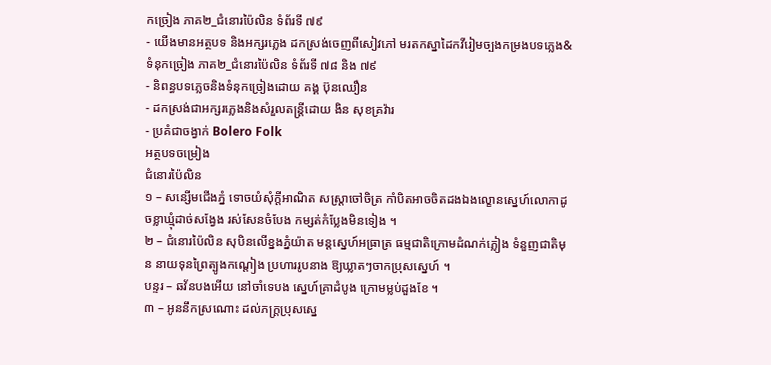កច្រៀង ភាគ២_ជំនោរប៉ៃលិន ទំព័រទី ៧៩
- យើងមានអត្ថបទ និងអក្សរភ្លេង ដកស្រង់ចេញពីសៀវភៅ មរតកស្នាដៃកវីរៀមច្បងកម្រងបទភ្លេង&ទំនុកច្រៀង ភាគ២_ជំនោរប៉ៃលិន ទំព័រទី ៧៨ និង ៧៩
- និពន្ធបទភ្លេចនិងទំនុកច្រៀងដោយ គង្គ ប៊ុនឈឿន
- ដកស្រង់ជាអក្សរភ្លេងនិងសំរួលតន្រ្តីដោយ ងិន សុខគ្រវ៉ារ
- ប្រគំជាចង្វាក់ Bolero Folk
អត្ថបទចម្រៀង
ជំនោរប៉ៃលិន
១ – សន្សើមជើងភ្នំ ទោចយំសុំក្តីអាណិត សស្រ្តាចៅចិត្រ កាំបិតអាចចិតដងឯងល្ខោនស្នេហ៍លោកាដូចខ្លាឃ្មុំដាច់សង្វែង រស់សែនចំបែង កម្សត់កំប្លែងមិនទៀង ។
២ – ជំនោរប៉ៃលិន សុបិនលើខ្នងភ្នំយ៉ាត មន្តស្នេហ៍អធ្រាត្រ ធម្មជាតិក្រោមដំណក់ភ្លៀង ទំនួញជាតិមុន នាយទុនព្រៃត្បូងកណ្តៀង ប្រហាររូបនាង ឱ្យឃ្លាតៗចាកប្រុសស្នេហ៍ ។
បន្ទរ – ឆវ័នបងអើយ នៅចាំទេបង ស្នេហ៍គ្រាដំបូង ក្រោមម្លប់ដួងខែ ។
៣ – អូននឹកស្រណោះ ដល់ភក្រ្តប្រុសស្នេ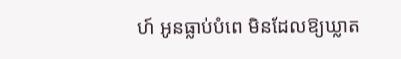ហ៍ អូនធ្លាប់បំពេ មិនដែលឱ្យឃ្លាត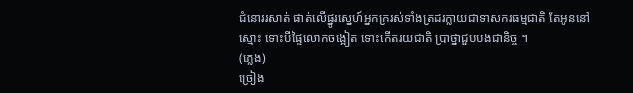ជំនោររសាត់ ផាត់លើផ្នូរស្នេហ៍អ្នកក្ររស់ទាំងត្រដរក្លាយជាទាសករធម្មជាតិ តែអូននៅស្មោះ ទោះបីផ្ទៃលោកចង្អៀត ទោះកើតរយជាតិ ប្រាថ្នាជួបបងជានិច្ច ។
(ភ្លេង)
ច្រៀង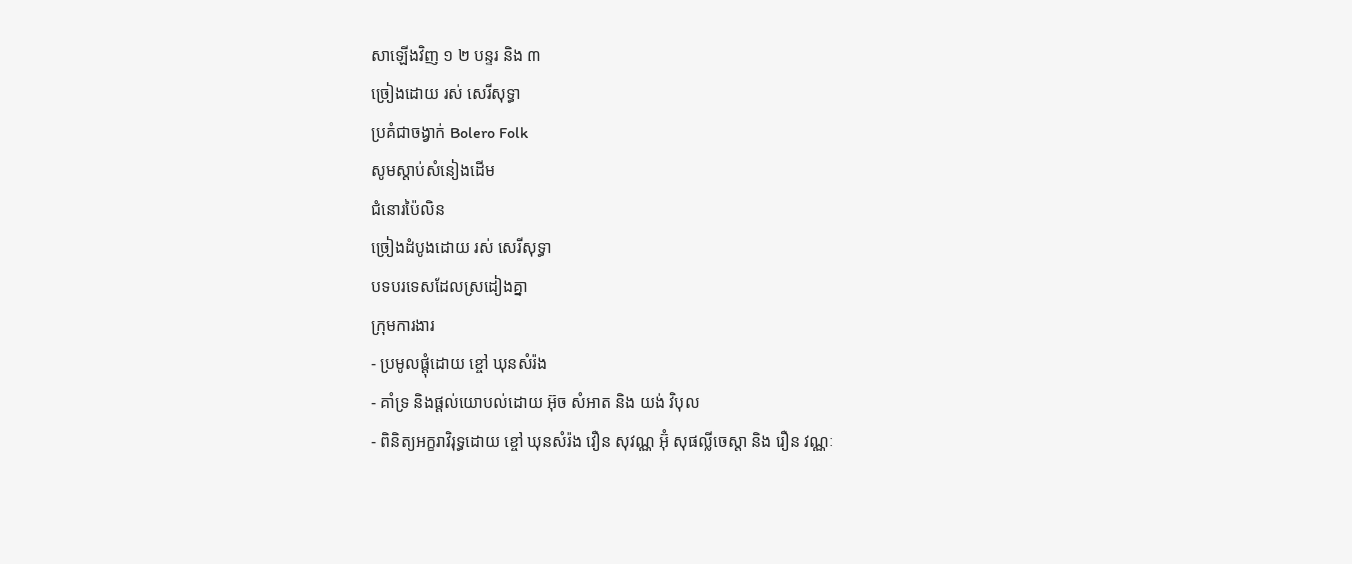សាឡើងវិញ ១ ២ បន្ទរ និង ៣
ច្រៀងដោយ រស់ សេរីសុទ្ធា
ប្រគំជាចង្វាក់ Bolero Folk
សូមស្ដាប់សំនៀងដើម
ជំនោរប៉ៃលិន
ច្រៀងដំបូងដោយ រស់ សេរីសុទ្ធា
បទបរទេសដែលស្រដៀងគ្នា
ក្រុមការងារ
- ប្រមូលផ្ដុំដោយ ខ្ចៅ ឃុនសំរ៉ង
- គាំទ្រ និងផ្ដល់យោបល់ដោយ អ៊ុច សំអាត និង យង់ វិបុល
- ពិនិត្យអក្ខរាវិរុទ្ធដោយ ខ្ចៅ ឃុនសំរ៉ង វឿន សុវណ្ណ អ៊ុំ សុផល្លីចេស្ដា និង រឿន វណ្ណៈ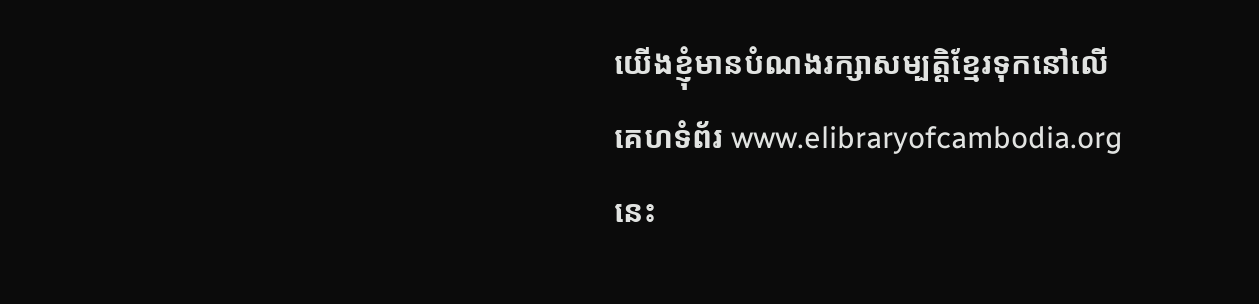យើងខ្ញុំមានបំណងរក្សាសម្បត្តិខ្មែរទុកនៅលើគេហទំព័រ www.elibraryofcambodia.org នេះ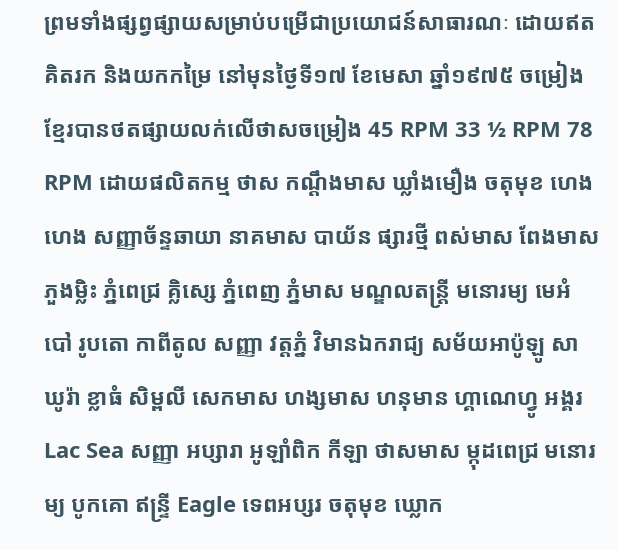ព្រមទាំងផ្សព្វផ្សាយសម្រាប់បម្រើជាប្រយោជន៍សាធារណៈ ដោយឥតគិតរក និងយកកម្រៃ នៅមុនថ្ងៃទី១៧ ខែមេសា ឆ្នាំ១៩៧៥ ចម្រៀងខ្មែរបានថតផ្សាយលក់លើថាសចម្រៀង 45 RPM 33 ½ RPM 78 RPM ដោយផលិតកម្ម ថាស កណ្ដឹងមាស ឃ្លាំងមឿង ចតុមុខ ហេងហេង សញ្ញាច័ន្ទឆាយា នាគមាស បាយ័ន ផ្សារថ្មី ពស់មាស ពែងមាស ភួងម្លិះ ភ្នំពេជ្រ គ្លិស្សេ ភ្នំពេញ ភ្នំមាស មណ្ឌលតន្រ្តី មនោរម្យ មេអំបៅ រូបតោ កាពីតូល សញ្ញា វត្តភ្នំ វិមានឯករាជ្យ សម័យអាប៉ូឡូ សាឃូរ៉ា ខ្លាធំ សិម្ពលី សេកមាស ហង្សមាស ហនុមាន ហ្គាណេហ្វូ អង្គរ Lac Sea សញ្ញា អប្សារា អូឡាំពិក កីឡា ថាសមាស ម្កុដពេជ្រ មនោរម្យ បូកគោ ឥន្ទ្រី Eagle ទេពអប្សរ ចតុមុខ ឃ្លោក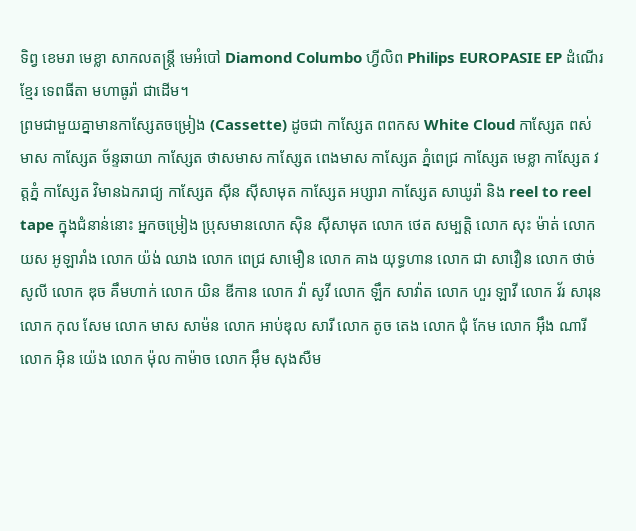ទិព្វ ខេមរា មេខ្លា សាកលតន្ត្រី មេអំបៅ Diamond Columbo ហ្វីលិព Philips EUROPASIE EP ដំណើរខ្មែរ ទេពធីតា មហាធូរ៉ា ជាដើម។
ព្រមជាមួយគ្នាមានកាសែ្សតចម្រៀង (Cassette) ដូចជា កាស្សែត ពពកស White Cloud កាស្សែត ពស់មាស កាស្សែត ច័ន្ទឆាយា កាស្សែត ថាសមាស កាស្សែត ពេងមាស កាស្សែត ភ្នំពេជ្រ កាស្សែត មេខ្លា កាស្សែត វត្តភ្នំ កាស្សែត វិមានឯករាជ្យ កាស្សែត ស៊ីន ស៊ីសាមុត កាស្សែត អប្សារា កាស្សែត សាឃូរ៉ា និង reel to reel tape ក្នុងជំនាន់នោះ អ្នកចម្រៀង ប្រុសមានលោក ស៊ិន ស៊ីសាមុត លោក ថេត សម្បត្តិ លោក សុះ ម៉ាត់ លោក យស អូឡារាំង លោក យ៉ង់ ឈាង លោក ពេជ្រ សាមឿន លោក គាង យុទ្ធហាន លោក ជា សាវឿន លោក ថាច់ សូលី លោក ឌុច គឹមហាក់ លោក យិន ឌីកាន លោក វ៉ា សូវី លោក ឡឹក សាវ៉ាត លោក ហួរ ឡាវី លោក វ័រ សារុន លោក កុល សែម លោក មាស សាម៉ន លោក អាប់ឌុល សារី លោក តូច តេង លោក ជុំ កែម លោក អ៊ឹង ណារី លោក អ៊ិន យ៉េង លោក ម៉ុល កាម៉ាច លោក អ៊ឹម សុងសឺម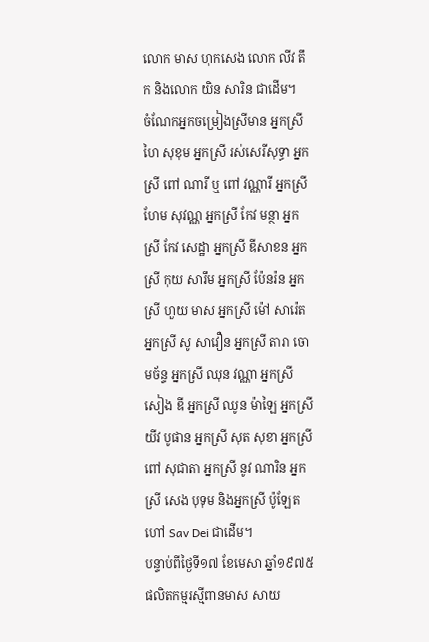លោក មាស ហុកសេង លោក លីវ តឹក និងលោក យិន សារិន ជាដើម។
ចំណែកអ្នកចម្រៀងស្រីមាន អ្នកស្រី ហៃ សុខុម អ្នកស្រី រស់សេរីសុទ្ធា អ្នកស្រី ពៅ ណារី ឬ ពៅ វណ្ណារី អ្នកស្រី ហែម សុវណ្ណ អ្នកស្រី កែវ មន្ថា អ្នកស្រី កែវ សេដ្ឋា អ្នកស្រី ឌីសាខន អ្នកស្រី កុយ សារឹម អ្នកស្រី ប៉ែនរ៉ន អ្នកស្រី ហួយ មាស អ្នកស្រី ម៉ៅ សារ៉េត អ្នកស្រី សូ សាវឿន អ្នកស្រី តារា ចោមច័ន្ទ អ្នកស្រី ឈុន វណ្ណា អ្នកស្រី សៀង ឌី អ្នកស្រី ឈូន ម៉ាឡៃ អ្នកស្រី យីវ បូផាន អ្នកស្រី សុត សុខា អ្នកស្រី ពៅ សុជាតា អ្នកស្រី នូវ ណារិន អ្នកស្រី សេង បុទុម និងអ្នកស្រី ប៉ូឡែត ហៅ Sav Dei ជាដើម។
បន្ទាប់ពីថ្ងៃទី១៧ ខែមេសា ឆ្នាំ១៩៧៥ ផលិតកម្មរស្មីពានមាស សាយ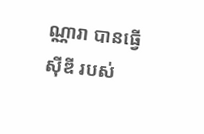ណ្ណារា បានធ្វើស៊ីឌី របស់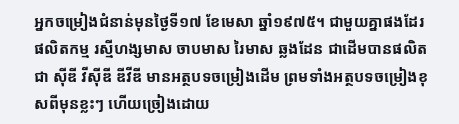អ្នកចម្រៀងជំនាន់មុនថ្ងៃទី១៧ ខែមេសា ឆ្នាំ១៩៧៥។ ជាមួយគ្នាផងដែរ ផលិតកម្ម រស្មីហង្សមាស ចាបមាស រៃមាស ឆ្លងដែន ជាដើមបានផលិតជា ស៊ីឌី វីស៊ីឌី ឌីវីឌី មានអត្ថបទចម្រៀងដើម ព្រមទាំងអត្ថបទចម្រៀងខុសពីមុនខ្លះៗ ហើយច្រៀងដោយ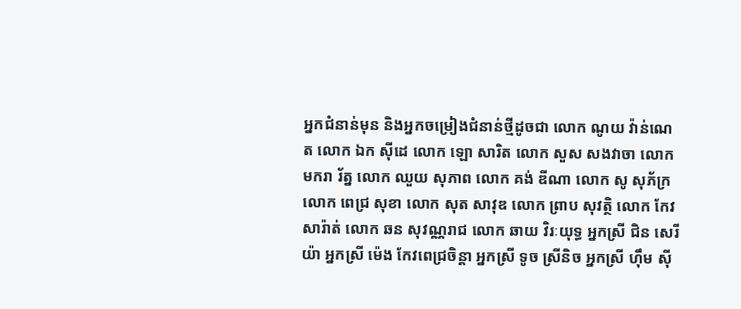អ្នកជំនាន់មុន និងអ្នកចម្រៀងជំនាន់ថ្មីដូចជា លោក ណូយ វ៉ាន់ណេត លោក ឯក ស៊ីដេ លោក ឡោ សារិត លោក សួស សងវាចា លោក មករា រ័ត្ន លោក ឈួយ សុភាព លោក គង់ ឌីណា លោក សូ សុភ័ក្រ លោក ពេជ្រ សុខា លោក សុត សាវុឌ លោក ព្រាប សុវត្ថិ លោក កែវ សារ៉ាត់ លោក ឆន សុវណ្ណរាជ លោក ឆាយ វិរៈយុទ្ធ អ្នកស្រី ជិន សេរីយ៉ា អ្នកស្រី ម៉េង កែវពេជ្រចិន្តា អ្នកស្រី ទូច ស្រីនិច អ្នកស្រី ហ៊ឹម ស៊ី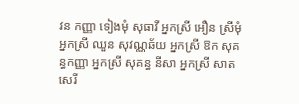វន កញ្ញា ទៀងមុំ សុធាវី អ្នកស្រី អឿន ស្រីមុំ អ្នកស្រី ឈួន សុវណ្ណឆ័យ អ្នកស្រី ឱក សុគន្ធកញ្ញា អ្នកស្រី សុគន្ធ នីសា អ្នកស្រី សាត សេរី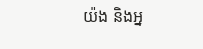យ៉ង និងអ្ន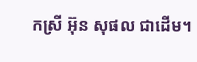កស្រី អ៊ុន សុផល ជាដើម។